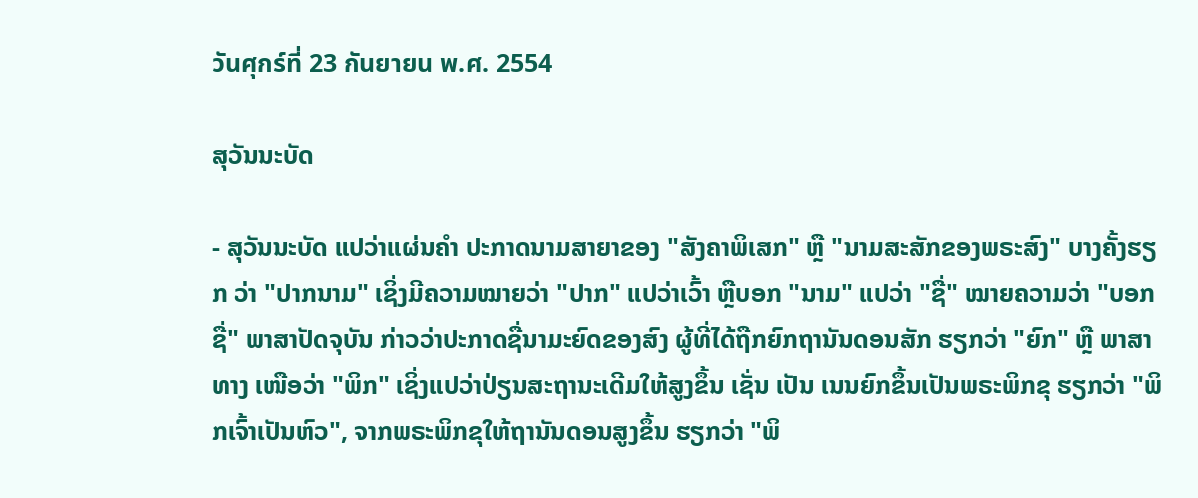วันศุกร์ที่ 23 กันยายน พ.ศ. 2554

ສຸວັນນະບັດ

- ສຸວັນນະບັດ ແປວ່າແຜ່ນຄຳ ປະກາດນາມສາຍາຂອງ "ສັງຄາພິເສກ" ຫຼື "ນາມສະສັກຂອງພຣະສົງ" ບາງຄັ້ງຮຽກ ວ່າ "ປາກນາມ" ເຊິ່ງມີຄວາມໝາຍວ່າ "ປາກ" ແປວ່າເວົ້າ ຫຼືບອກ "ນາມ" ແປວ່າ "ຊື່" ໝາຍຄວາມວ່າ "ບອກຊື່" ພາສາປັດຈຸບັນ ກ່າວວ່າປະກາດຊື່ນາມະຍົດຂອງສົງ ຜູ້ທີ່ໄດ້ຖືກຍົກຖານັນດອນສັກ ຮຽກວ່າ "ຍົກ" ຫຼື ພາສາທາງ ເໜືອວ່າ "ພິກ" ເຊິ່ງແປວ່າປ່ຽນສະຖານະເດີມໃຫ້ສູງຂຶ້ນ ເຊັ່ນ ເປັນ ເນນຍົກຂຶ້ນເປັນພຣະພິກຂຸ ຮຽກວ່າ "ພິກເຈົ້າເປັນຫົວ", ຈາກພຣະພິກຂຸໃຫ້ຖານັນດອນສູງຂຶ້ນ ຮຽກວ່າ "ພິ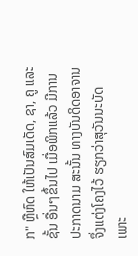ກ" ຫຼືຫົດ ໃຫ້ເປັນສົມເດັດ, ຊາ, ຄູ ແລະຊັ້ນ ອື່ນໆຂຶ້ນໄປ ເມື່ອພິກແລ້ວ ມີການປະກາດນາມ ສະນັ້ນ ທາງບັນດິດອາຈານ ຈຶ່ງແຕ່ງໂຄງໄວ້ ຮຽກວ່າສຸວັນນະບັດ ເພາະ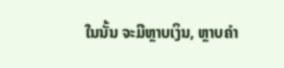ໃນນັ້ນ ຈະມີຫຼາບເງິນ, ຫຼາບຄຳ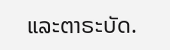ແລະຕາຣະບັດ.